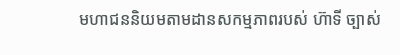មហាជននិយមតាមដានសកម្មភាពរបស់ ហ៊ាទី ច្បាស់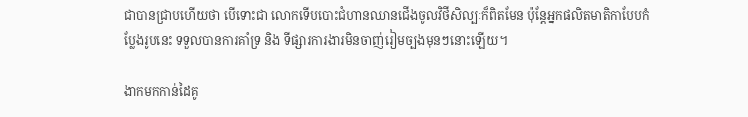ជាបានជ្រាបហើយថា បើទោះជា លោកទើបបោះជំហានឈានជើងចូលវិថីសិល្បៈក៏ពិតមែន ប៉ុន្តែអ្នកផលិតមាតិកាបែបកំប្លែងរូបនេះ ទទួលបានការគាំទ្រ និង ទីផ្សារការងារមិនចាញ់រៀមច្បងមុនៗនោះឡើយ។

ងាកមកកាន់ដៃគូ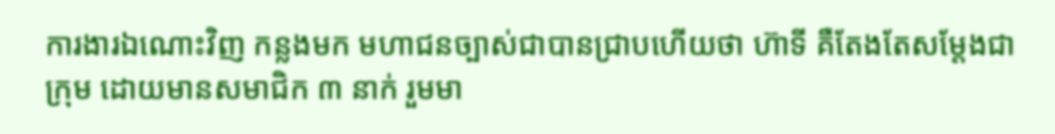ការងារឯណោះវិញ កន្លងមក មហាជនច្បាស់ជាបានជ្រាបហើយថា ហ៊ាទី គឺតែងតែសម្តែងជាក្រុម ដោយមានសមាជិក ៣ នាក់ រួមមា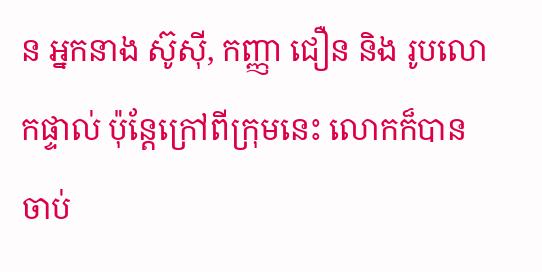ន អ្នកនាង ស៊ូស៊ី, កញ្ញា ជឿន និង រូបលោកផ្ទាល់ ប៉ុន្តែក្រៅពីក្រុមនេះ លោកក៏បានចាប់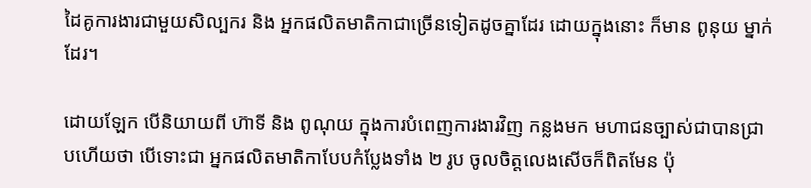ដៃគូការងារជាមួយសិល្បករ និង អ្នកផលិតមាតិកាជាច្រើនទៀតដូចគ្នាដែរ ដោយក្នុងនោះ ក៏មាន ពូនុយ ម្នាក់ដែរ។

ដោយឡែក បើនិយាយពី ហ៊ាទី និង ពូណុយ ក្នុងការបំពេញការងារវិញ កន្លងមក មហាជនច្បាស់ជាបានជ្រាបហើយថា បើទោះជា អ្នកផលិតមាតិកាបែបកំប្លែងទាំង ២ រូប ចូលចិត្តលេងសើចក៏ពិតមែន ប៉ុ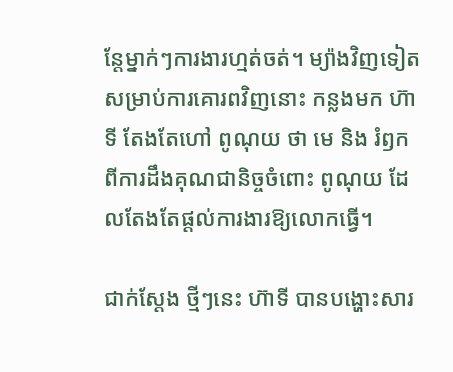ន្តែម្នាក់ៗការងារហ្មត់ចត់។ ម្យ៉ាងវិញទៀត សម្រាប់ការគោរពវិញនោះ កន្លងមក ហ៊ាទី តែងតែហៅ ពូណុយ ថា មេ និង រំឭកពីការដឹងគុណជានិច្ចចំពោះ ពូណុយ ដែលតែងតែផ្តល់ការងារឱ្យលោកធ្វើ។

ជាក់ស្តែង ថ្មីៗនេះ ហ៊ាទី បានបង្ហោះសារ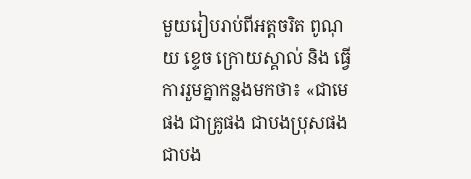មួយរៀបរាប់ពីអត្តចរិត ពូណុយ ខ្ទេច ក្រោយស្គាល់ និង ធ្វើការរួមគ្នាកន្លងមកថា៖ «ជាមេផង ជាគ្រូផង ជាបងប្រុសផង ជាបង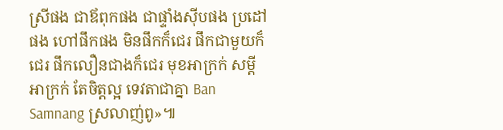ស្រីផង ជាឪពុកផង ជាផ្ទាំងស៊ីបផង ប្រដៅផង ហៅផឹកផង មិនផឹកក៏ជេរ ផឹកជាមួយក៏ជេរ ផឹកលឿនជាងក៏ជេរ មុខអាក្រក់ សម្តីអាក្រក់ តែចិត្តល្អ ទេវតាជាគ្នា Ban Samnang ស្រលាញ់ពូ»៕